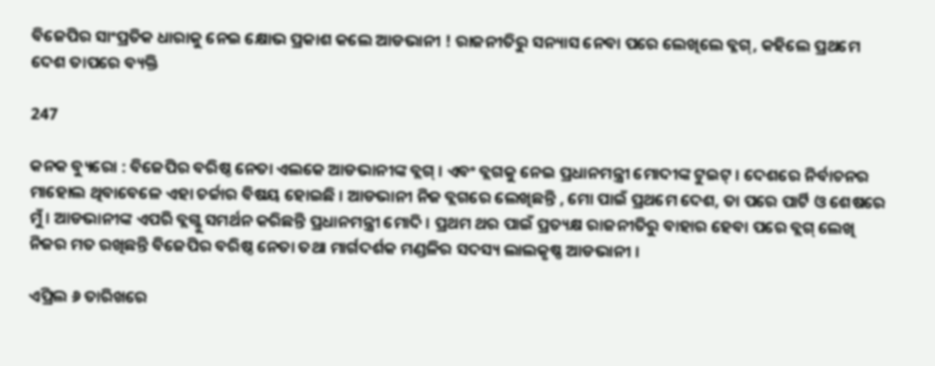ବିଜେପିର ସାଂପ୍ରତିକ ଧାରାକୁ ନେଇ କ୍ଷୋଭ ପ୍ରକାଶ କଲେ ଆଡଭାନୀ ! ରାଜନୀତିରୁ ସନ୍ୟାସ ନେବା ପରେ ଲେଖିଲେ ବ୍ଳଗ୍, କହିଲେ ପ୍ରଥମେ ଦେଶ ତାପରେ ବ୍ୟକ୍ତି

247

କନକ ବ୍ୟୁରୋ : ବିଜେପିର ବରିଷ୍ଠ ନେତା ଏଲକେ ଆଡଭାନୀଙ୍କ ବ୍ଲଗ୍ । ଏବଂ ବ୍ଲଗକୁ ନେଇ ପ୍ରଧାନମନ୍ତ୍ରୀ ମୋଦୀଙ୍କ ଟୁଇଟ୍ । ଦେଶରେ ନିର୍ବାଚନର ମାହୋଲ ଥିବାବେଳେ ଏହା ଚର୍ଚ୍ଚାର ବିଷୟ ହୋଇଛି । ଆଡଭାନୀ ନିଜ ବ୍ଲଗରେ ଲେଖିଛନ୍ତି , ମୋ ପାଇଁ ପ୍ରଥମେ ଦେଶ, ତା ପରେ ପାର୍ଟି ଓ ଶେଷରେ ମୁଁ । ଆଡଭାନୀଙ୍କ ଏପରି ବ୍ଲଗ୍କୁ ସମର୍ଥନ କରିଛନ୍ତି ପ୍ରଧାନମନ୍ତ୍ରୀ ମୋଦି । ପ୍ରଥମ ଥର ପାଇଁ ପ୍ରତ୍ୟକ୍ଷ ରାଜନୀତିରୁ ବାହାର ହେବା ପରେ ବ୍ଲଗ୍ ଲେଖି ନିଜର ମତ ରଖିଛନ୍ତି ବିଜେପିର ବରିଷ୍ଠ ନେତା ତଥା ମାର୍ଗଦର୍ଶକ ମଣ୍ଡଳିର ସଦସ୍ୟ ଲାଲକୃଷ୍ଣ ଆଡଭାନୀ ।

ଏପ୍ରିଲ ୬ ତାରିଖରେ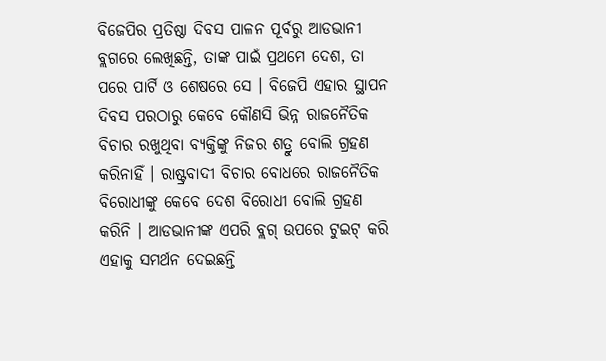ବିଜେପିର ପ୍ରତିଷ୍ଠା ଦିବସ ପାଳନ ପୂର୍ବରୁ ଆଡଭାନୀ ବ୍ଲଗରେ ଲେଖିଛନ୍ତି, ତାଙ୍କ ପାଇଁ ପ୍ରଥମେ ଦେଶ, ତା ପରେ ପାର୍ଟି ଓ ଶେଷରେ ସେ । ବିଜେପି ଏହାର ସ୍ଥାପନ ଦିବସ ପରଠାରୁ କେବେ କୌଣସି ଭିନ୍ନ ରାଜନୈତିକ ବିଚାର ରଖୁଥିବା ବ୍ୟକ୍ତିଙ୍କୁ ନିଜର ଶତ୍ରୁ ବୋଲି ଗ୍ରହଣ କରିନାହିଁ । ରାଷ୍ଟ୍ରବାଦୀ ବିଚାର ବୋଧରେ ରାଜନୈତିକ ବିରୋଧୀଙ୍କୁ କେବେ ଦେଶ ବିରୋଧୀ ବୋଲି ଗ୍ରହଣ କରିନି । ଆଡଭାନୀଙ୍କ ଏପରି ବ୍ଲଗ୍ ଉପରେ ଟୁଇଟ୍ କରି ଏହାକୁ ସମର୍ଥନ ଦେଇଛନ୍ତି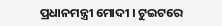ପ୍ରଧାନମନ୍ତ୍ରୀ ମୋଦୀ । ଟୁଇଟରେ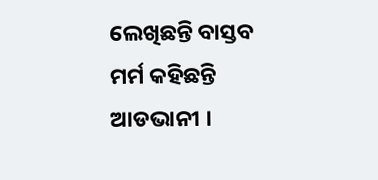ଲେଖିଛନ୍ତି ବାସ୍ତବ ମର୍ମ କହିଛନ୍ତି ଆଡଭାନୀ ।